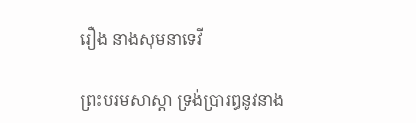រឿង នាងសុមនាទេវី

ព្រះបរមសាស្តា ទ្រង់ប្រារឰនូវនាង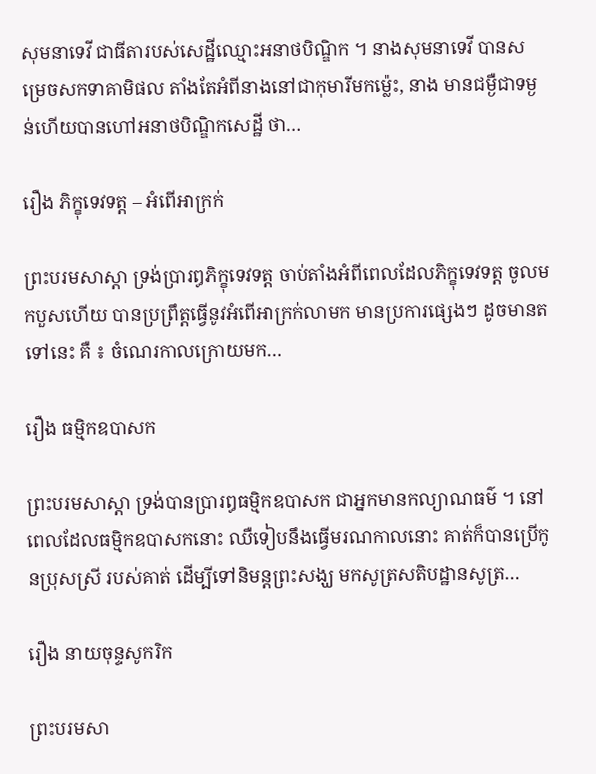សុមនាទេវី ជាធីតារបស់សេដ្ឋីឈ្មោះឣនាថបិណ្ឌិក ។ នាងសុមនាទេវី បានសម្រេចសកទាគាមិផល តាំងតែអំពីនាងនៅជាកុមារីមកម៉្លេះ, នាង មានជម្ងឺជាទម្ងន់ហើយបានហៅឣនាថបិណ្ឌិកសេដ្ឋី ថា…

រឿង ភិក្ខុទេវទត្ត – ឣំពើឣាក្រក់

ព្រះបរមសាស្តា ទ្រង់ប្រារឰភិក្ខុទេវទត្ត ចាប់តាំងឣំពីពេលដែលភិក្ខុទេវទត្ត ចូលមកបួសហើយ បានប្រព្រឹត្តធ្វើនូវឣំពើឣាក្រក់លាមក មានប្រការផ្សេងៗ ដូចមានតទៅនេះ គឺ ៖ ចំណេរកាលក្រោយមក…

រឿង ធម្មិកឧបាសក

ព្រះបរមសាស្តា ទ្រង់បានប្រារឰធម្មិកឧបាសក ជាឣ្នកមានកល្យាណធម៌ ។ នៅពេលដែលធម្មិកឧបាសកនោះ ឈឺទៀបនឹងធ្វើមរណកាលនោះ គាត់ក៏បានប្រើកូនប្រុសស្រី របស់គាត់ ដើម្បីទៅនិមន្តព្រះសង្ឃ មកសូត្រសតិបដ្ឋានសូត្រ…

រឿង នាយចុន្ទសូករិក

ព្រះបរមសា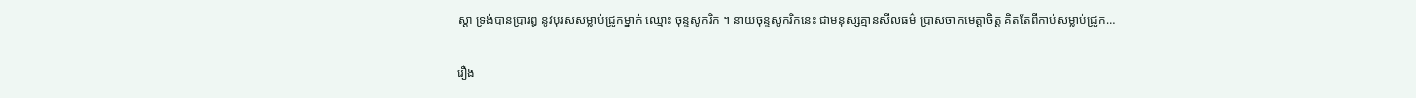ស្តា ទ្រង់បានប្រារឰ នូវបុរសសម្លាប់ជ្រូកម្នាក់ ឈ្មោះ ចុន្ទសូករិក ។ នាយចុន្ទសូករិកនេះ ជាមនុស្សគ្មានសីលធម៌ ប្រាសចាកមេត្តាចិត្ត គិតតែពីកាប់សម្លាប់ជ្រូក…

រឿង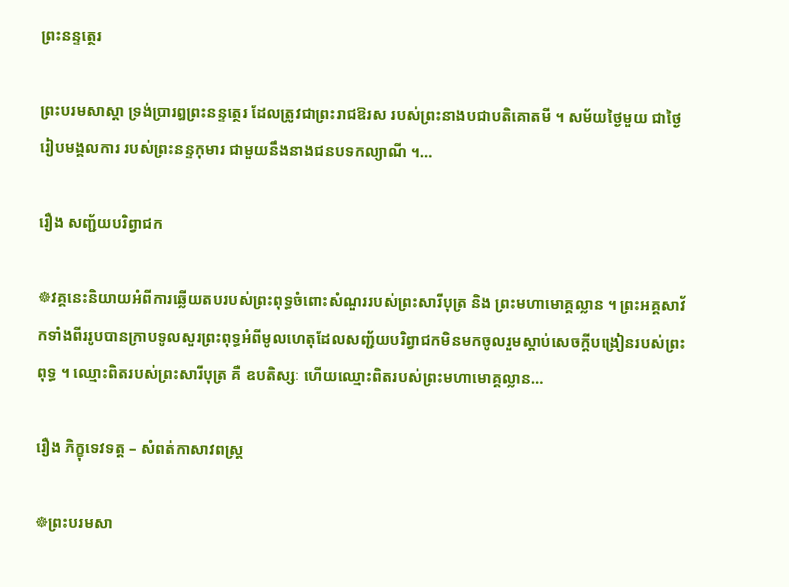ព្រះនន្ទត្ថេរ

ព្រះបរមសាស្តា ទ្រង់ប្រារឰព្រះនន្ទត្ថេរ ដែលត្រូវជាព្រះរាជឱរស របស់ព្រះនាងបជាបតិគោតមី ។ សម័យថ្ងៃមួយ ជាថ្ងៃរៀបមង្គលការ របស់ព្រះនន្ទកុមារ ជាមួយនឹងនាងជនបទកល្យាណី ។…

រឿង សញ្ជ័យបរិព្វាជក

☸វគ្គនេះនិយាយអំពីការឆ្លើយតបរបស់ព្រះពុទ្ធចំពោះសំណួររបស់ព្រះសារីបុត្រ និង ព្រះមហាមោគ្គល្លាន ។ ព្រះអគ្គសាវ័កទាំងពីររូបបានក្រាបទូលសួរព្រះពុទ្ធអំពីមូលហេតុដែលសញ្ជ័យបរិព្វាជកមិនមកចូលរួមស្តាប់សេចក្តីបង្រៀនរបស់ព្រះពុទ្ធ ។ ឈ្មោះពិតរបស់ព្រះសារីបុត្រ គឺ ឧបតិស្សៈ ហើយឈ្មោះពិតរបស់ព្រះមហាមោគ្គល្លាន…

រឿង ភិក្ខុទេវទត្ត – សំពត់កាសាវពស្ត្រ

☸ព្រះបរមសា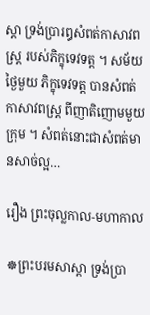ស្តា ទ្រង់ប្រារឰសំពត់កាសាវពស្ត្រ របស់ភិក្ខុទេវទត្ត ។ សម័យថ្ងៃមួយ ភិក្ខុទេវទត្ត បានសំពត់កាសាវពស្ត្រ ពីញាតិញោមមួយក្រុម ។ សំពត់នោះជាសំពត់មានសាច់ល្អ…

រឿង ព្រះចុល្លកាល-មហាកាល

☸ព្រះបរមសាស្តា ទ្រង់ប្រា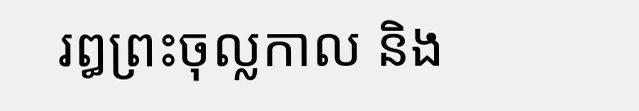រឰព្រះចុល្លកាល និង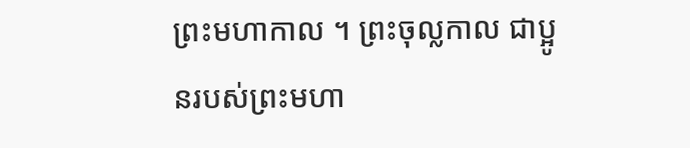ព្រះមហាកាល ។ ព្រះចុល្លកាល ជាប្អូនរបស់ព្រះមហា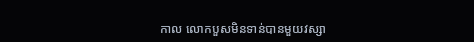កាល លោកបួសមិនទាន់បានមួយវស្សា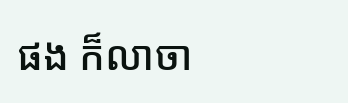ផង ក៏លាចា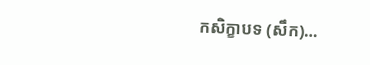កសិក្ខាបទ (សឹក)…